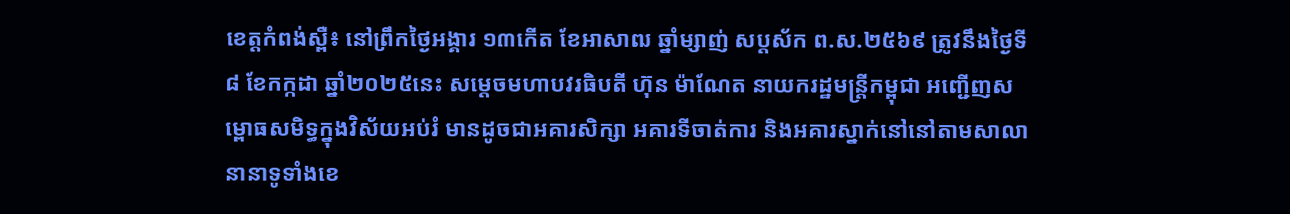ខេត្តកំពង់ស្ពឺ៖ នៅព្រឹកថ្ងៃអង្គារ ១៣កើត ខែអាសាឍ ឆ្នាំម្សាញ់ សប្តស័ក ព.ស.២៥៦៩ ត្រូវនឹងថ្ងៃទី៨ ខែកក្កដា ឆ្នាំ២០២៥នេះ សម្តេចមហាបវរធិបតី ហ៊ុន ម៉ាណែត នាយករដ្ឋមន្ត្រីកម្ពុជា អញ្ជើញសម្ពោធសមិទ្ធក្នុងវិស័យអប់រំ មានដូចជាអគារសិក្សា អគារទីចាត់ការ និងអគារស្នាក់នៅនៅតាមសាលានានាទូទាំងខេ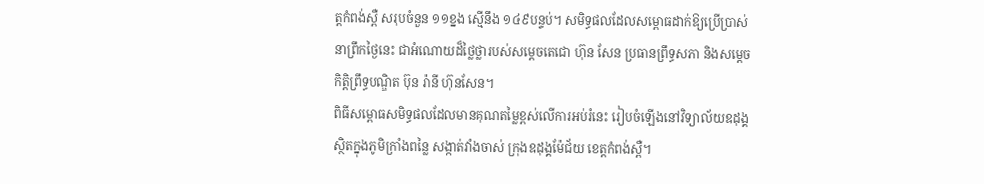ត្តកំពង់ស្ពឺ សរុបចំនួន ១១ខ្នង ស្មើនឹង ១៤៩បន្ទប់។ សមិទ្ធផលដែលសម្ពោធដាក់ឱ្យប្រើប្រាស់នាព្រឹកថ្ងៃនេះ ជាអំណោយដ៏ថ្លៃថ្លារបស់សម្តេចតេជោ ហ៊ុន សែន ប្រធានព្រឹទ្ធសភា និងសម្តេចកិត្តិព្រឹទ្ធបណ្ឌិត ប៊ុន រ៉ានី ហ៊ុនសែន។
ពិធីសម្ពោធសមិទ្ធផលដែលមានគុណតម្លៃខ្ពស់លើការអប់រំនេះ រៀបចំឡើងនៅវិទ្យាល័យឧដុង្គ ស្ថិតក្នុងភូមិក្រាំងពន្លៃ សង្កាត់វាំងចាស់ ក្រុងឧដុង្គម៉ែជ័យ ខេត្តកំពង់ស្ពឺ។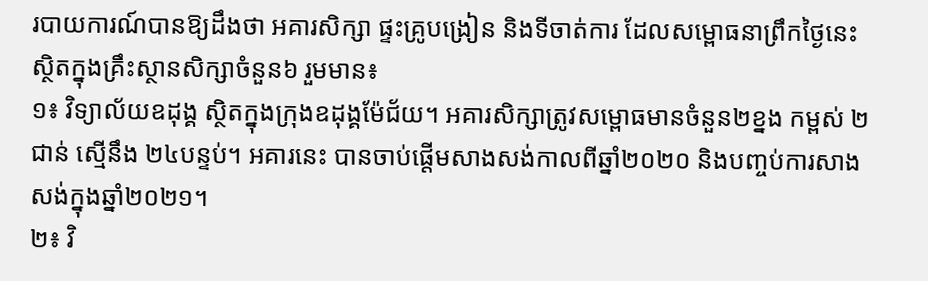របាយការណ៍បានឱ្យដឹងថា អគារសិក្សា ផ្ទះគ្រូបង្រៀន និងទីចាត់ការ ដែលសម្ពោធនាព្រឹកថ្ងៃនេះ ស្ថិតក្នុងគ្រឹះស្ថានសិក្សាចំនួន៦ រួមមាន៖
១៖ វិទ្យាល័យឧដុង្គ ស្ថិតក្នុងក្រុងឧដុង្គម៉ែជ័យ។ អគារសិក្សាត្រូវសម្ពោធមានចំនួន២ខ្នង កម្ពស់ ២ជាន់ ស្មើនឹង ២៤បន្ទប់។ អគារនេះ បានចាប់ផ្តើមសាងសង់កាលពីឆ្នាំ២០២០ និងបញ្ចប់ការសាងសង់ក្នុងឆ្នាំ២០២១។
២៖ វិ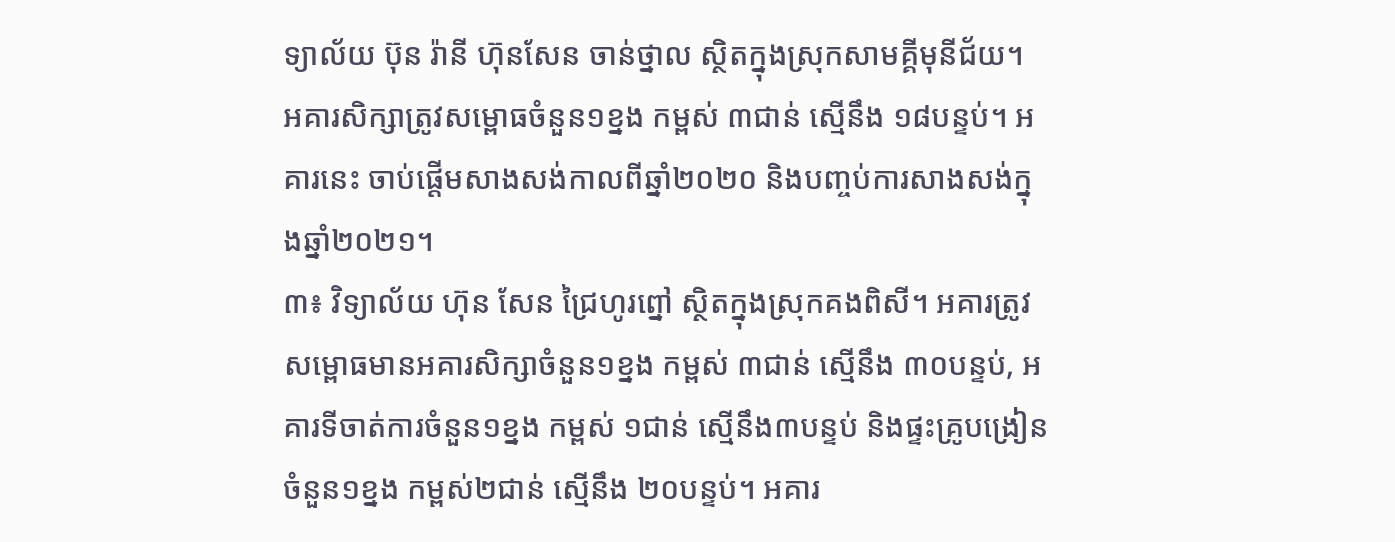ទ្យាល័យ ប៊ុន រ៉ានី ហ៊ុនសែន ចាន់ថ្នាល ស្ថិតក្នុងស្រុកសាមគ្គីមុនីជ័យ។ អគារសិក្សាត្រូវសម្ពោធចំនួន១ខ្នង កម្ពស់ ៣ជាន់ ស្មើនឹង ១៨បន្ទប់។ អគារនេះ ចាប់ផ្តើមសាងសង់កាលពីឆ្នាំ២០២០ និងបញ្ចប់ការសាងសង់ក្នុងឆ្នាំ២០២១។
៣៖ វិទ្យាល័យ ហ៊ុន សែន ជ្រៃហូរព្នៅ ស្ថិតក្នុងស្រុកគងពិសី។ អគារត្រូវសម្ពោធមានអគារសិក្សាចំនួន១ខ្នង កម្ពស់ ៣ជាន់ ស្មើនឹង ៣០បន្ទប់, អគារទីចាត់ការចំនួន១ខ្នង កម្ពស់ ១ជាន់ ស្មើនឹង៣បន្ទប់ និងផ្ទះគ្រូបង្រៀនចំនួន១ខ្នង កម្ពស់២ជាន់ ស្មើនឹង ២០បន្ទប់។ អគារ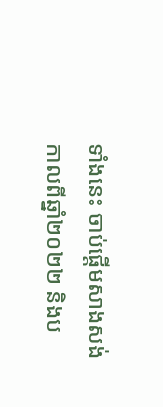ទាំងនេះ ចាប់ផ្តើមសាងសង់កាលពីឆ្នាំ២០២២ និងប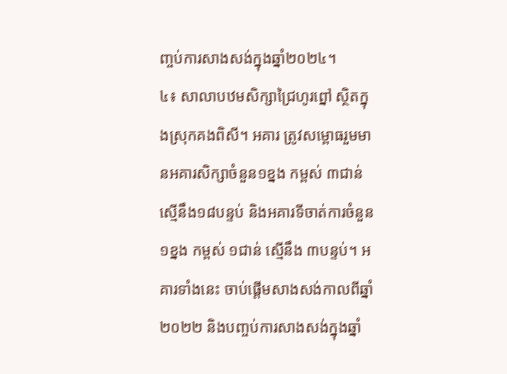ញ្ចប់ការសាងសង់ក្នុងឆ្នាំ២០២៤។
៤៖ សាលាបឋមសិក្សាជ្រៃហូរព្នៅ ស្ថិតក្នុងស្រុកគងពិសី។ អគារ ត្រូវសម្ពោធរួមមានអគារសិក្សាចំនួន១ខ្នង កម្ពស់ ៣ជាន់ ស្មើនឹង១៨បន្ទប់ និងអគារទីចាត់ការចំនួន១ខ្នង កម្ពស់ ១ជាន់ ស្មើនឹង ៣បន្ទប់។ អគារទាំងនេះ ចាប់ផ្តើមសាងសង់កាលពីឆ្នាំ២០២២ និងបញ្ចប់ការសាងសង់ក្នុងឆ្នាំ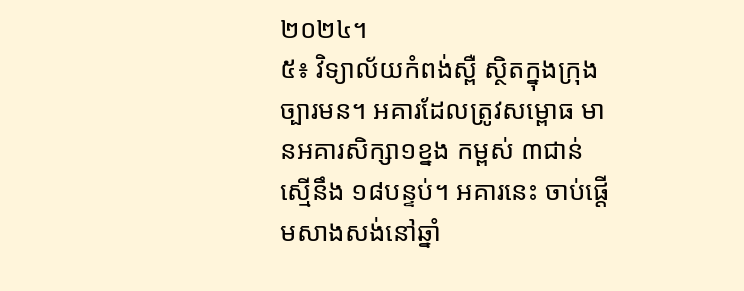២០២៤។
៥៖ វិទ្យាល័យកំពង់ស្ពឺ ស្ថិតក្នុងក្រុងច្បារមន។ អគារដែលត្រូវសម្ពោធ មានអគារសិក្សា១ខ្នង កម្ពស់ ៣ជាន់ ស្មើនឹង ១៨បន្ទប់។ អគារនេះ ចាប់ផ្តើមសាងសង់នៅឆ្នាំ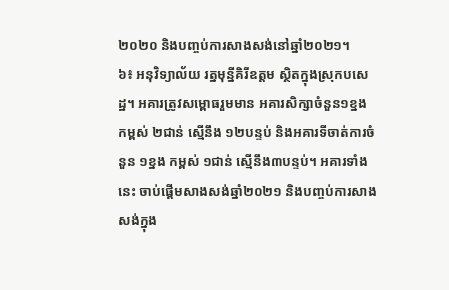២០២០ និងបញ្ចប់ការសាងសង់នៅឆ្នាំ២០២១។
៦៖ អនុវិទ្យាល័យ រត្នមុន្នីគិរីឧត្តម ស្ថិតក្នុងស្រុកបសេដ្ឋ។ អគារត្រូវសម្ពោធរួមមាន អគារសិក្សាចំនួន១ខ្នង កម្ពស់ ២ជាន់ ស្មើនឹង ១២បន្ទប់ និងអគារទីចាត់ការចំនួន ១ខ្នង កម្ពស់ ១ជាន់ ស្មើនឹង៣បន្ទប់។ អគារទាំងនេះ ចាប់ផ្តើមសាងសង់ឆ្នាំ២០២១ និងបញ្ចប់ការសាងសង់ក្នុង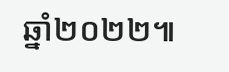ឆ្នាំ២០២២៕